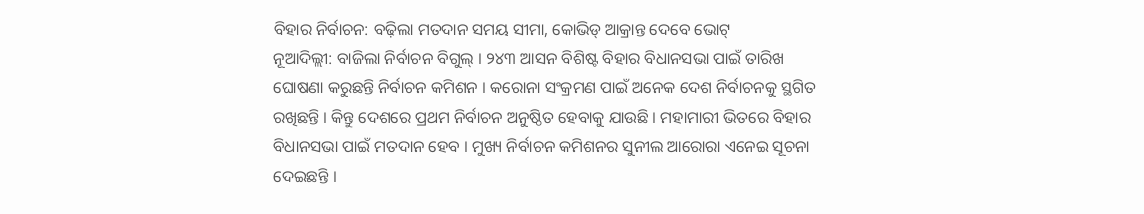ବିହାର ନିର୍ବାଚନ: ବଢ଼ିଲା ମତଦାନ ସମୟ ସୀମା, କୋଭିଡ୍ ଆକ୍ରାନ୍ତ ଦେବେ ଭୋଟ୍
ନୂଆଦିଲ୍ଲୀ: ବାଜିଲା ନିର୍ବାଚନ ବିଗୁଲ୍ । ୨୪୩ ଆସନ ବିଶିଷ୍ଟ ବିହାର ବିଧାନସଭା ପାଇଁ ତାରିଖ ଘୋଷଣା କରୁଛନ୍ତି ନିର୍ବାଚନ କମିଶନ । କରୋନା ସଂକ୍ରମଣ ପାଇଁ ଅନେକ ଦେଶ ନିର୍ବାଚନକୁ ସ୍ଥଗିତ ରଖିଛନ୍ତି । କିନ୍ତୁ ଦେଶରେ ପ୍ରଥମ ନିର୍ବାଚନ ଅନୁଷ୍ଠିତ ହେବାକୁ ଯାଉଛି । ମହାମାରୀ ଭିତରେ ବିହାର ବିଧାନସଭା ପାଇଁ ମତଦାନ ହେବ । ମୁଖ୍ୟ ନିର୍ବାଚନ କମିଶନର ସୁନୀଲ ଆରୋରା ଏନେଇ ସୂଚନା ଦେଇଛନ୍ତି ।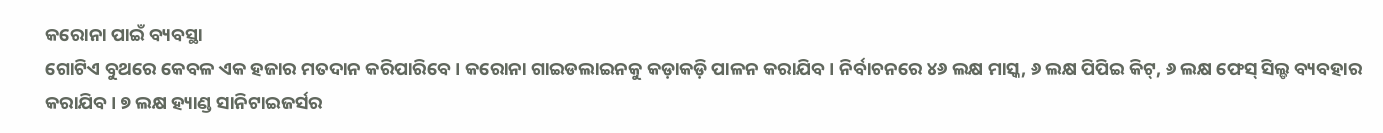କରୋନା ପାଇଁ ବ୍ୟବସ୍ଥା
ଗୋଟିଏ ବୁଥରେ କେବଳ ଏକ ହଜାର ମତଦାନ କରିପାରିବେ । କରୋନା ଗାଇଡଲାଇନକୁ କଡ଼ାକଡ଼ି ପାଳନ କରାଯିବ । ନିର୍ବାଚନରେ ୪୬ ଲକ୍ଷ ମାସ୍କ, ୬ ଲକ୍ଷ ପିପିଇ କିଟ୍, ୬ ଲକ୍ଷ ଫେସ୍ ସିଲ୍ଡ ବ୍ୟବହାର କରାଯିବ । ୭ ଲକ୍ଷ ହ୍ୟାଣ୍ଡ ସାନିଟାଇଜର୍ସର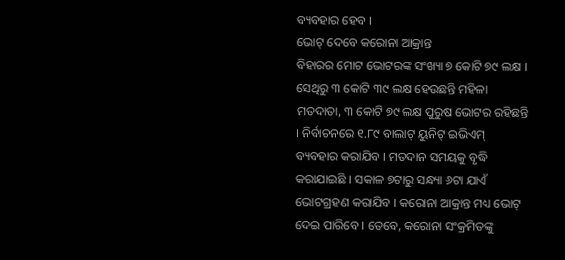ବ୍ୟବହାର ହେବ ।
ଭୋଟ୍ ଦେବେ କରୋନା ଆକ୍ରାନ୍ତ
ବିହାରର ମୋଟ ଭୋଟରଙ୍କ ସଂଖ୍ୟା ୭ କୋଟି ୭୯ ଲକ୍ଷ । ସେଥିରୁ ୩ କୋଟି ୩୯ ଲକ୍ଷ ହେଉଛନ୍ତି ମହିଳା ମତଦାତା, ୩ କୋଟି ୭୯ ଲକ୍ଷ ପୁରୁଷ ଭୋଟର ରହିଛନ୍ତି । ନିର୍ବାଚନରେ ୧.୮୯ ବାଲାଟ୍ ୟୁନିଟ୍ ଇଭିଏମ୍ ବ୍ୟବହାର କରାଯିବ । ମତଦାନ ସମୟକୁ ବୃଦ୍ଧି କରାଯାଇଛି । ସକାଳ ୭ଟାରୁ ସନ୍ଧ୍ୟା ୬ଟା ଯାଏଁ ଭୋଟଗ୍ରହଣ କରାଯିବ । କରୋନା ଆକ୍ରାନ୍ତ ମଧ୍ୟ ଭୋଟ୍ ଦେଇ ପାରିବେ । ତେବେ, କରୋନା ସଂକ୍ରମିତଙ୍କୁ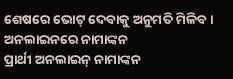ଶେଷରେ ଭୋଟ୍ ଦେବାକୁ ଅନୁମତି ମିଳିବ ।
ଅନଲାଇନରେ ନାମାଙ୍କନ
ପ୍ରାର୍ଥୀ ଅନଲାଇନ୍ ନାମାଙ୍କନ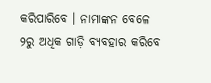କରିପାରିବେ । ନାମାଙ୍କନ ବେଳେ ୨ରୁ ଅଧିକ ଗାଡ଼ି ବ୍ୟବହାର କରିବେ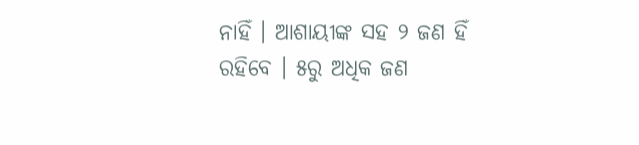ନାହିଁ । ଆଶାୟୀଙ୍କ ସହ ୨ ଜଣ ହିଁ ରହିବେ । ୫ରୁ ଅଧିକ ଜଣ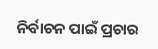ନିର୍ବାଚନ ପାଇଁ ପ୍ରଚାର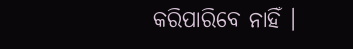କରିପାରିବେ ନାହିଁ ।